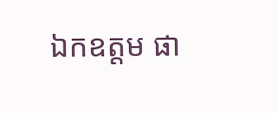ឯកឧត្តម ផា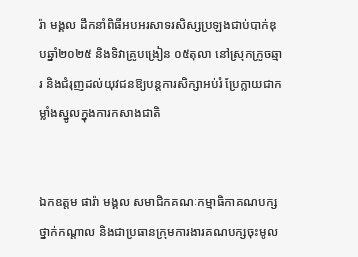រ៉ា មង្គល ដឹកនាំពិធីអបអរសាទរសិស្សប្រឡងជាប់បាក់ឌុបឆ្នាំ២០២៥ និងទិវាគ្រូបង្រៀន ០៥តុលា នៅស្រុកក្រូចឆ្មារ និងជំរុញដល់យុវជនឱ្យបន្តការសិក្សាអប់រំ ប្រែក្លាយជាកម្លាំងស្នូលក្នុងការកសាងជាតិ


ឯកឧត្តម ផារ៉ា មង្គល សមាជិកគណៈកម្មាធិកាគណបក្សថ្នាក់កណ្តាល និងជាប្រធានក្រុមការងារគណបក្សចុះមូល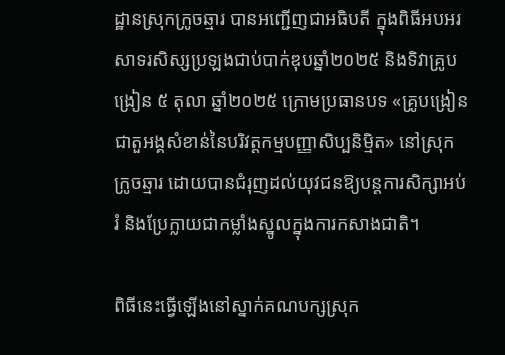ដ្ឋានស្រុកក្រូចឆ្មារ បានអញ្ជើញជាអធិបតី ក្នុងពិធីអបអរសាទរសិស្សប្រឡងជាប់បាក់ឌុបឆ្នាំ២០២៥ និងទិវាគ្រូបង្រៀន ៥ តុលា ឆ្នាំ២០២៥ ក្រោមប្រធានបទ «គ្រូបង្រៀនជាតួអង្គសំខាន់នៃបរិវត្តកម្មបញ្ញាសិប្បនិម្មិត» នៅស្រុកក្រូចឆ្មារ ដោយបានជំរុញដល់យុវជនឱ្យបន្តការសិក្សាអប់រំ និងប្រែក្លាយជាកម្លាំងស្នូលក្នុងការកសាងជាតិ។

ពិធីនេះធ្វើឡើងនៅស្នាក់គណបក្សស្រុក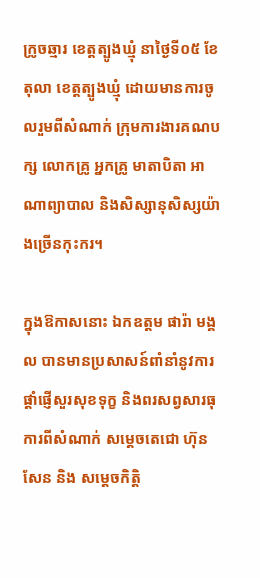ក្រូចឆ្មារ ខេត្តត្បូងឃ្មុំ នាថ្ងៃទី០៥ ខែតុលា ខេត្តត្បូងឃ្មុំ ដោយមានការចូលរួមពីសំណាក់ ក្រុមការងារគណបក្ស លោកគ្រូ អ្នកគ្រូ មាតាបិតា អាណាព្យាបាល និងសិស្សានុសិស្សយ៉ាងច្រើនកុះករ។

ក្នុងឱកាសនោះ ឯកឧត្តម ផារ៉ា មង្គល បានមានប្រសាសន៍ពាំនាំនូវការផ្ដាំផ្ញើសួរសុខទុក្ខ និងពរសព្វសារធុការពីសំណាក់ សម្ដេចតេជោ ហ៊ុន សែន និង សម្ដេចកិត្តិ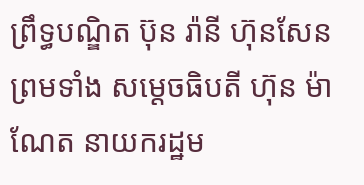ព្រឹទ្ធបណ្ឌិត ប៊ុន រ៉ានី ហ៊ុនសែន ព្រមទាំង សម្ដេចធិបតី ហ៊ុន ម៉ាណែត នាយករដ្ឋម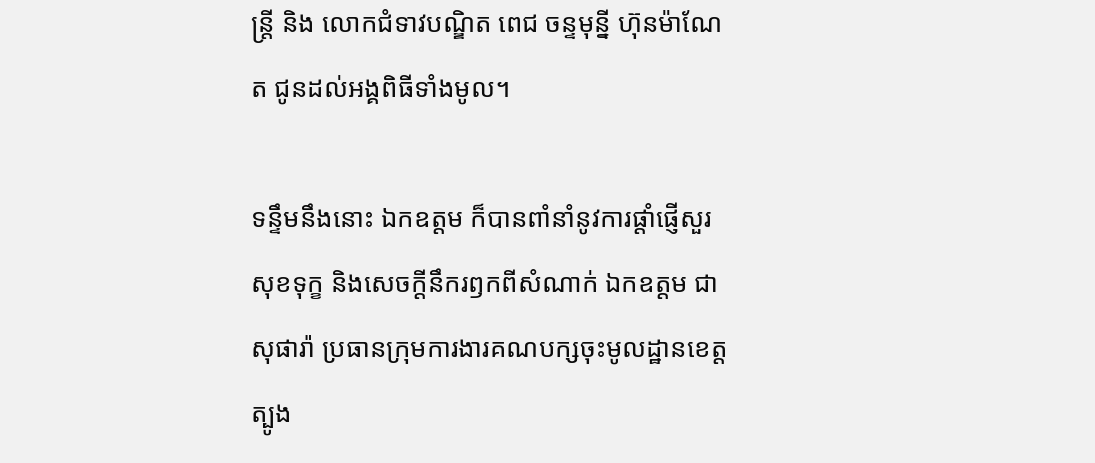ន្ត្រី និង លោកជំទាវបណ្ឌិត ពេជ ចន្ទមុន្នី ហ៊ុនម៉ាណែត ជូនដល់អង្គពិធីទាំងមូល។

ទន្ទឹមនឹងនោះ ឯកឧត្តម ក៏បានពាំនាំនូវការផ្តាំផ្ញើសួរសុខទុក្ខ និងសេចក្តីនឹករឭកពីសំណាក់ ឯកឧត្តម ជា សុផារ៉ា ប្រធានក្រុមការងារគណបក្សចុះមូលដ្ឋានខេត្តត្បូង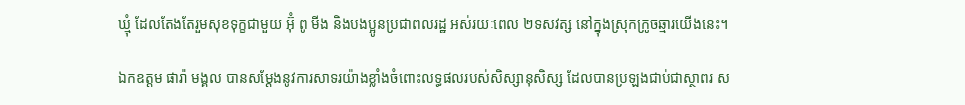ឃ្មុំ ដែលតែងតែរួមសុខទុក្ខជាមួយ អ៊ុំ ពូ មីង និងបងប្អូនប្រជាពលរដ្ឋ អស់រយៈពេល ២ទសវត្ស នៅក្នុងស្រុកក្រូចឆ្មារយើងនេះ។

ឯកឧត្តម ផារ៉ា មង្គល បានសម្តែងនូវការសាទរយ៉ាងខ្លាំងចំពោះលទ្ធផលរបស់សិស្សានុសិស្ស ដែលបានប្រឡងជាប់ជាស្ថាពរ ស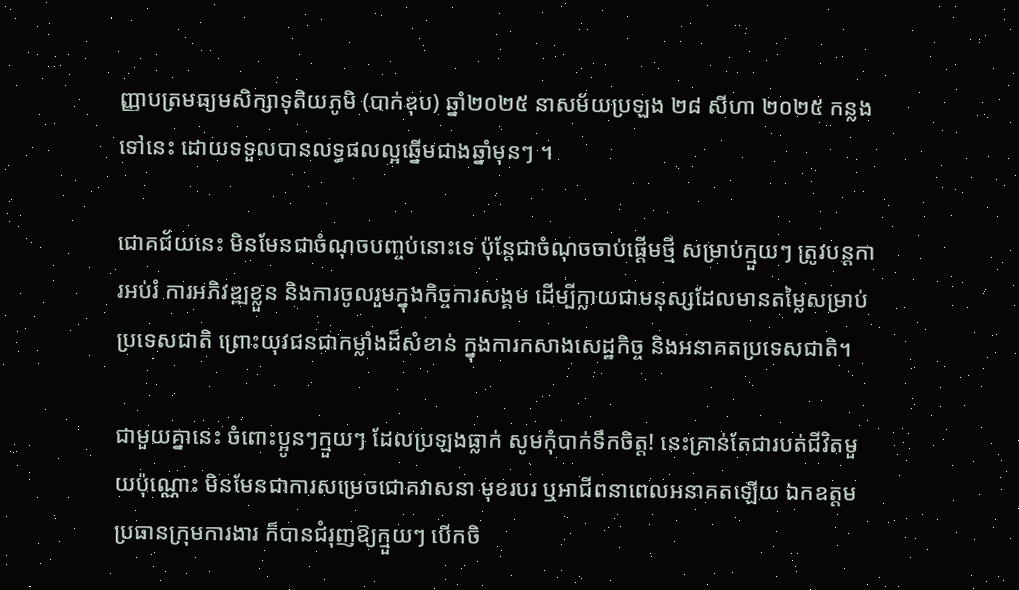ញ្ញាបត្រមធ្យមសិក្សាទុតិយភូមិ (បាក់ឌុប) ឆ្នាំ២០២៥ នាសម័យប្រឡង ២៨ សីហា ២០២៥ កន្លងទៅនេះ ដោយទទួលបានលទ្ធផលល្អឆ្នើមជាងឆ្នាំមុនៗ ។

ជោគជ័យនេះ មិនមែនជាចំណុចបញ្ចប់នោះទេ ប៉ុន្តែជាចំណុចចាប់ផ្ដើមថ្មី សម្រាប់ក្មួយៗ ត្រូវបន្តការអប់រំ ការអភិវឌ្ឍខ្លួន និងការចូលរួមក្នុងកិច្ចការសង្គម ដើម្បីក្លាយជាមនុស្សដែលមានតម្លៃសម្រាប់ប្រទេសជាតិ ព្រោះយុវជនជាកម្លាំងដ៏សំខាន់ ក្នុងការកសាងសេដ្ឋកិច្ច និងអនាគតប្រទេសជាតិ។

ជាមួយគ្នានេះ ចំពោះប្អូនៗក្មួយៗ ដែលប្រឡងធ្លាក់ សូមកុំបាក់ទឹកចិត្ត! នេះគ្រាន់តែជារបត់ជីវិតមួយប៉ុណ្ណោះ មិនមែនជាការសម្រេចជោគវាសនា មុខរបរ ឬអាជីពនាពេលអនាគតឡើយ ឯកឧត្តមប្រធានក្រុមការងារ ក៏បានជំរុញឱ្យក្មួយៗ បើកចិ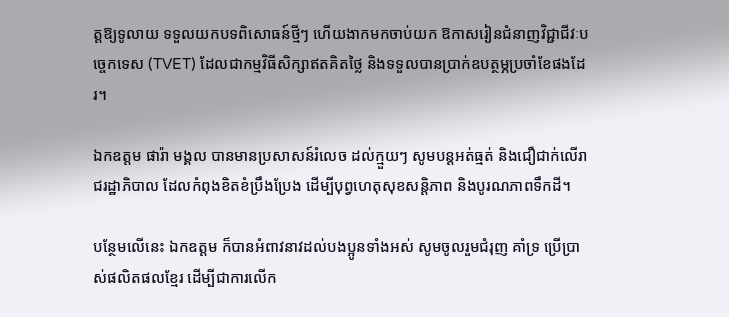ត្តឱ្យទូលាយ ទទួលយកបទពិសោធន៍ថ្មីៗ ហើយងាកមកចាប់យក ឱកាសរៀនជំនាញវិជ្ជាជីវៈបច្ចេកទេស (TVET) ដែលជាកម្មវិធីសិក្សាឥតគិតថ្លៃ និងទទួលបានប្រាក់ឧបត្ថម្ភប្រចាំខែផងដែរ។

ឯកឧត្តម ផារ៉ា មង្គល បានមានប្រសាសន៍រំលេច ដល់ក្មួយៗ សូមបន្តអត់ធ្មត់ និងជឿជាក់លើរាជរដ្ឋាភិបាល ដែលកំពុងខិតខំប្រឹងប្រែង ដើម្បីបុព្វហេតុសុខសន្តិភាព និងបូរណភាពទឹកដី។

បន្ថែមលើនេះ ឯកឧត្តម ក៏បានអំពាវនាវដល់បងប្អូនទាំងអស់ សូមចូលរួមជំរុញ គាំទ្រ ប្រើប្រាស់ផលិតផលខ្មែរ ដើម្បីជាការលើក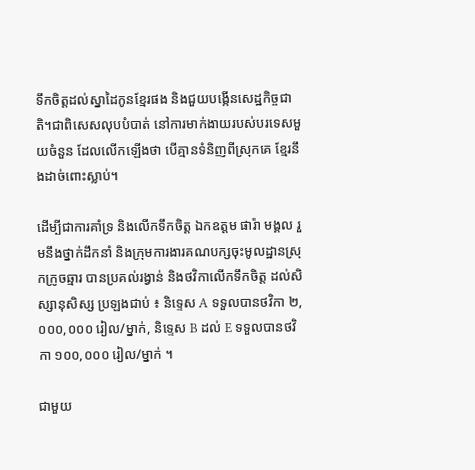ទឹកចិត្តដល់ស្នាដៃកូនខ្មែរផង និងជួយបង្កើនសេដ្ឋកិច្ចជាតិ។ជាពិសេសលុបបំបាត់ នៅការមាក់ងាយរបស់បរទេសមួយចំនួន ដែលលើកឡើងថា បើគ្មានទំនិញពីស្រុកគេ ខ្មែរនឹងដាច់ពោះស្លាប់។

ដើម្បីជាការគាំទ្រ និងលើកទឹកចិត្ត ឯកឧត្តម ផារ៉ា មង្គល រួមនឹងថ្នាក់ដឹកនាំ និងក្រុមការងារគណបក្សចុះមូលដ្ឋានស្រុកក្រូចឆ្មារ បានប្រគល់រង្វាន់ និងថវិកាលើកទឹកចិត្ត ដល់សិស្សានុសិស្ស ប្រឡងជាប់ ៖ និទ្ទេស A ទទួលបានថវិកា ២,០០០,០០០ រៀល/ម្នាក់, និទ្ទេស B ដល់ E ទទួលបានថវិកា ១០០,០០០ រៀល/ម្នាក់ ។

ជាមួយ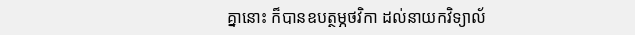គ្នានោះ ក៏បានឧបត្ថម្ភថវិកា ដល់នាយកវិទ្យាល័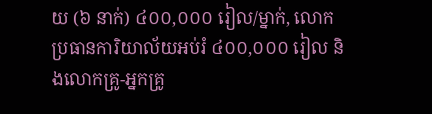យ (៦ នាក់) ៤០០,០០០ រៀល/ម្នាក់, លោកប្រធានការិយាល័យអប់រំ ៤០០,០០០ រៀល និងលោកគ្រូ-អ្នកគ្រូ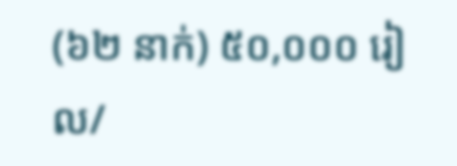(៦២ នាក់) ៥០,០០០ រៀល/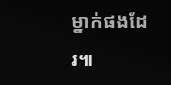ម្នាក់ផងដែរ៕